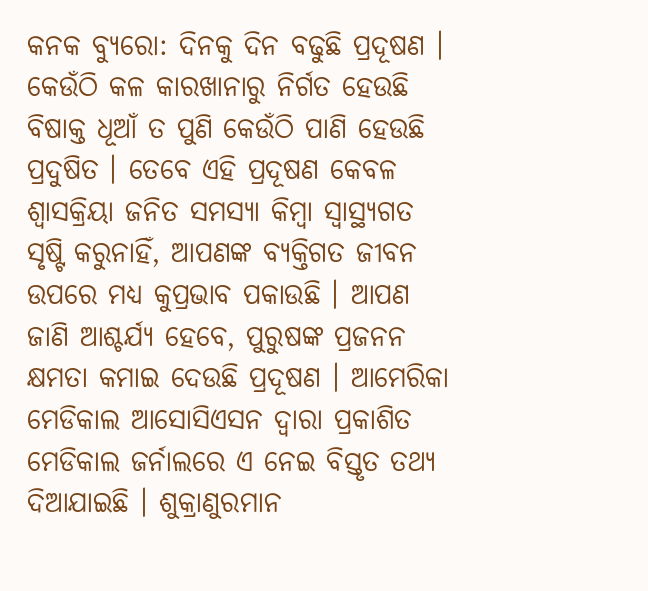କନକ ବ୍ୟୁରୋ: ଦିନକୁ ଦିନ ବଢୁଛି ପ୍ରଦୂଷଣ । କେଉଁଠି କଳ କାରଖାନାରୁ ନିର୍ଗତ ହେଉଛି ବିଷାକ୍ତ ଧୂଆଁ ତ ପୁଣି କେଉଁଠି ପାଣି ହେଉଛି ପ୍ରଦୁଷିତ । ତେବେ ଏହି ପ୍ରଦୂଷଣ କେବଳ ଶ୍ୱାସକ୍ରିୟା ଜନିତ ସମସ୍ୟା କିମ୍ବା ସ୍ୱାସ୍ଥ୍ୟଗତ ସୃଷ୍ଟି କରୁନାହିଁ, ଆପଣଙ୍କ ବ୍ୟକ୍ତିଗତ ଜୀବନ ଉପରେ ମଧ୍ୟ କୁପ୍ରଭାବ ପକାଉଛି । ଆପଣ ଜାଣି ଆଶ୍ଚର୍ଯ୍ୟ ହେବେ, ପୁରୁଷଙ୍କ ପ୍ରଜନନ କ୍ଷମତା କମାଇ ଦେଉଛି ପ୍ରଦୂଷଣ । ଆମେରିକା ମେଡିକାଲ ଆସୋସିଏସନ ଦ୍ୱାରା ପ୍ରକାଶିତ ମେଡିକାଲ ଜର୍ନାଲରେ ଏ ନେଇ ବିସ୍ତୃତ ତଥ୍ୟ ଦିଆଯାଇଛି । ଶୁକ୍ରାଣୁରମାନ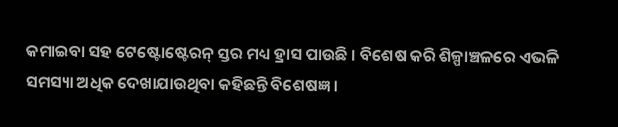କମାଇବା ସହ ଟେଷ୍ଟୋଷ୍ଟେରନ୍ ସ୍ତର ମଧ୍ୟ ହ୍ରାସ ପାଉଛି । ବିଶେଷ କରି ଶିଳ୍ପାଞ୍ଚଳରେ ଏଭଳି ସମସ୍ୟା ଅଧିକ ଦେଖାଯାଉଥିବା କହିଛନ୍ତି ବିଶେଷଜ୍ଞ ।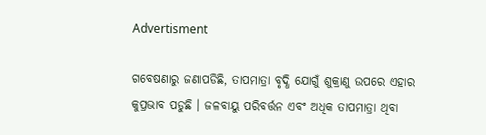Advertisment

ଗବେଷଣାରୁ ଜଣାପଡିଛି, ତାପମାତ୍ରା ବୃଦ୍ଧି ଯୋଗୁଁ ଶୁକ୍ରାଣୁ ଉପରେ ଏହାର କୁପ୍ରଭାବ ପଡୁଛି । ଜଳବାୟୁ ପରିବର୍ତ୍ତନ ଏବଂ ଅଧିକ ତାପମାତ୍ରା ଥିବା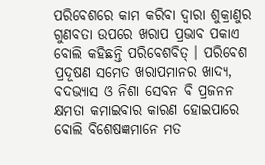ପରିବେଶରେ କାମ କରିବା ଦ୍ୱାରା ଶୁକ୍ରାଣୁର ଗୁଣବତା ଉପରେ ଖରାପ ପ୍ରଭାବ ପକାଏ ବୋଲି କହିଛନ୍ତି ପରିବେଶବିତ୍ । ପରିବେଶ ପ୍ରଦୂଷଣ ସମେତ ଖରାପମାନର ଖାଦ୍ୟ, ବଦଭ୍ୟାସ ଓ ନିଶା ସେବନ ବି ପ୍ରଜନନ କ୍ଷମତା କମାଇବାର କାରଣ ହୋଇପାରେ ବୋଲି ବିଶେଷଜ୍ଞମାନେ ମତ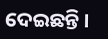ଦେଇଛନ୍ତି ।